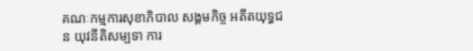គណៈកម្មការសុខាភិបាល សង្គមកិច្ច អតីតយុទ្ធជន យុវនីតិសម្បទា ការ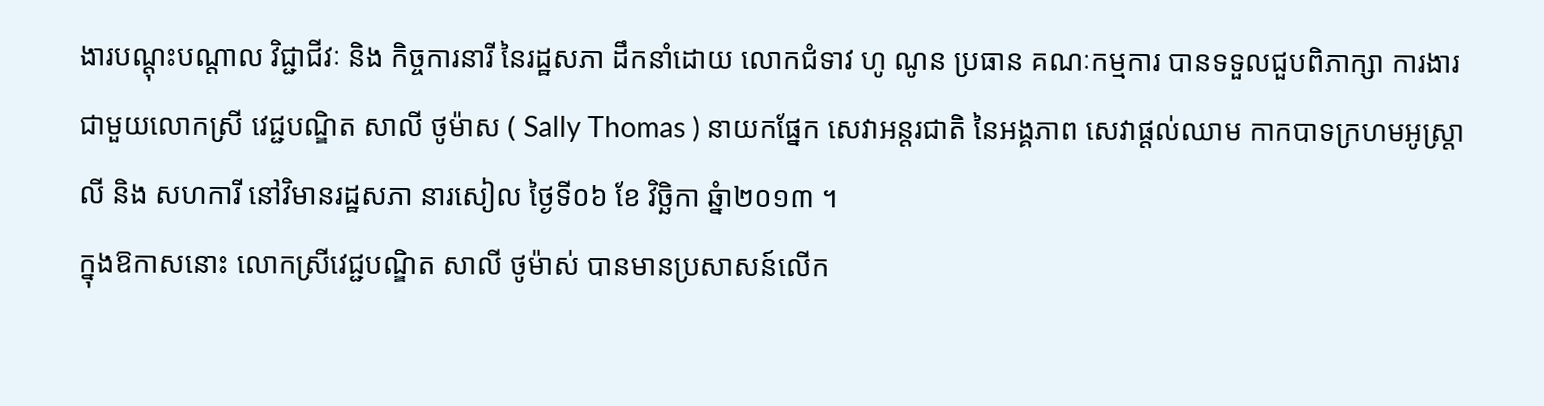ងារបណ្តុះបណ្តាល វិជ្ជាជីវៈ និង កិច្ចការនារី នៃរដ្ឋសភា ដឹកនាំដោយ លោកជំទាវ ហូ ណូន ប្រធាន គណៈកម្មការ បានទទួលជួបពិភាក្សា ការងារ ជាមួយលោកស្រី វេជ្ជបណ្ឌិត សាលី ថូម៉ាស ( Sally Thomas ) នាយកផ្នែក សេវាអន្តរជាតិ នៃអង្គភាព សេវាផ្តល់ឈាម កាកបាទក្រហមអូស្ត្រាលី និង សហការី នៅវិមានរដ្ឋសភា នារសៀល ថ្ងៃទី០៦ ខែ វិច្ឆិកា ឆ្នំា២០១៣ ។
ក្នុងឱកាសនោះ លោកស្រីវេជ្ជបណ្ឌិត សាលី ថូម៉ាស់ បានមានប្រសាសន៍លើក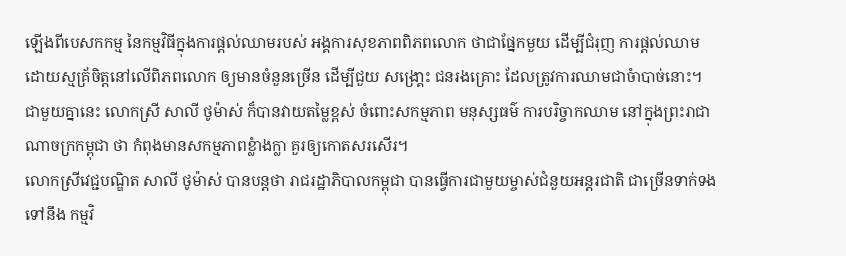ឡើងពីបេសកកម្ម នៃកម្មវិធីក្នុងការផ្តល់ឈាមរបស់ អង្គការសុខភាពពិភពលោក ថាជាផ្នែកមួយ ដើម្បីជំរុញ ការផ្តល់ឈាម ដោយស្មគ្រ័ចិត្តនៅលើពិភពលោក ឲ្យមានចំនួនច្រើន ដើម្បីជួយ សង្រោ្គះ ជនរងគ្រោះ ដែលត្រូវការឈាមជាចំាបាច់នោះ។ ជាមួយគ្នានេះ លោកស្រី សាលី ថូម៉ាស់ ក៏បានវាយតម្លៃខ្ពស់ ចំពោះសកម្មភាព មនុស្សធម៌ ការបរិច្ចាកឈាម នៅក្នុងព្រះរាជាណាចក្រកម្ពុជា ថា កំពុងមានសកម្មភាពខ្លំាងក្លា គួរឲ្យកោតសរសើរ។
លោកស្រីវេជ្ជបណ្ឌិត សាលី ថូម៉ាស់ បានបន្តថា រាជរដ្ឋាភិបាលកម្ពុជា បានធ្វើការជាមួយម្ចាស់ជំនួយអន្តរជាតិ ជាច្រើនទាក់ទង ទៅនឹង កម្មវិ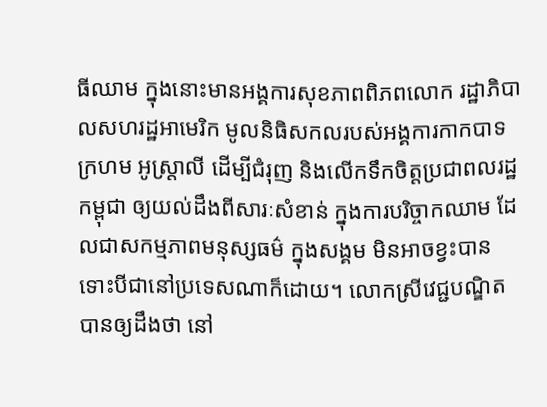ធីឈាម ក្នុងនោះមានអង្គការសុខភាពពិភពលោក រដ្ឋាភិបាលសហរដ្ឋអាមេរិក មូលនិធិសកលរបស់អង្គការកាកបាទក្រហម អូស្រ្តាលី ដើម្បីជំរុញ និងលើកទឹកចិត្តប្រជាពលរដ្ឋកម្ពុជា ឲ្យយល់ដឹងពីសារៈសំខាន់ ក្នុងការបរិច្ចាកឈាម ដែលជាសកម្មភាពមនុស្សធម៌ ក្នុងសង្គម មិនអាចខ្វះបាន ទោះបីជានៅប្រទេសណាក៏ដោយ។ លោកស្រីវេជ្ជបណ្ឌិត បានឲ្យដឹងថា នៅ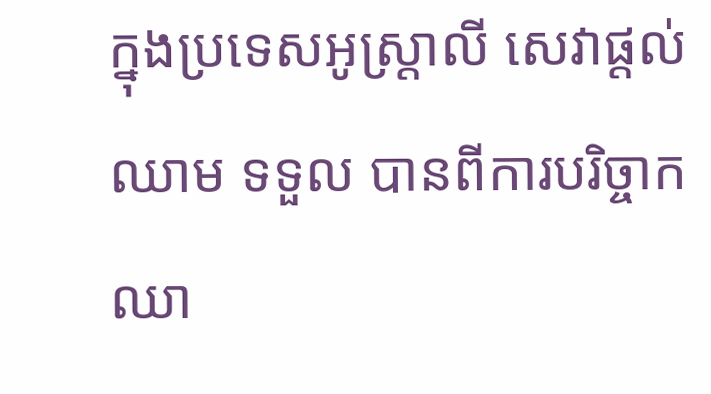ក្នុងប្រទេសអូស្រ្តាលី សេវាផ្តល់ឈាម ទទួល បានពីការបរិច្ចាកឈា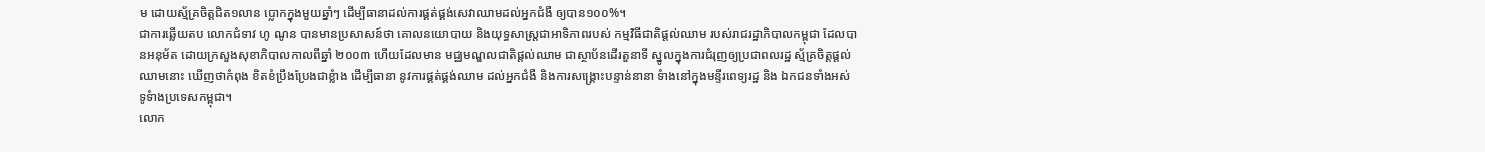ម ដោយស្ម័គ្រចិត្តជិត១លាន ប្លោកក្នុងមួយឆ្នាំៗ ដើម្បីធានាដល់ការផ្គត់ផ្គង់សេវាឈាមដល់អ្នកជំងឺ ឲ្យបាន១០០%។
ជាការឆ្លើយតប លោកជំទាវ ហូ ណូន បានមានប្រសាសន៍ថា គោលនយោបាយ និងយុទ្ធសាស្រ្តជាអាទិភាពរបស់ កម្មវិធីជាតិផ្តល់ឈាម របស់រាជរដ្ឋាភិបាលកម្ពុជា ដែលបានអនុម័ត ដោយក្រសួងសុខាភិបាលកាលពីឆ្នាំ ២០០៣ ហើយដែលមាន មជ្ឈមណ្ឌលជាតិផ្តល់ឈាម ជាស្ថាប័នដើរតួនាទី ស្នូលក្នុងការជំរុញឲ្យប្រជាពលរដ្ឋ ស្ម័គ្រចិត្តផ្តល់ឈាមនោះ ឃើញថាកំពុង ខិតខំប្រឹងប្រែងជាខ្លំាង ដើម្បីធានា នូវការផ្គត់ផ្គង់ឈាម ដល់អ្នកជំងឺ និងការសង្រ្គោះបន្ទាន់នានា ទំាងនៅក្នុងមន្ទីរពេទ្យរដ្ឋ និង ឯកជនទាំងអស់ ទូទំាងប្រទេសកម្ពុជា។
លោក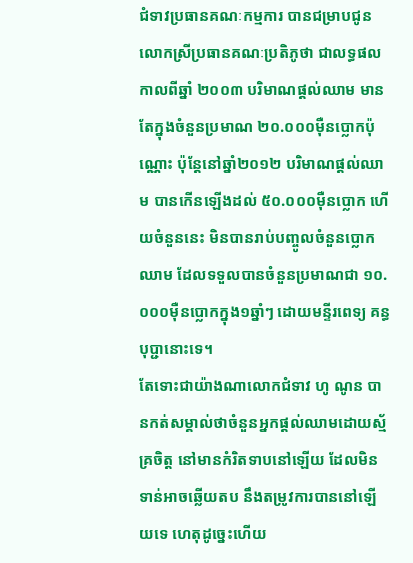ជំទាវប្រធានគណៈកម្មការ បានជម្រាបជូន លោកស្រីប្រធានគណៈប្រតិភូថា ជាលទ្ធផលកាលពីឆ្នាំ ២០០៣ បរិមាណផ្តល់ឈាម មានតែក្នុងចំនួនប្រមាណ ២០.០០០ម៉ឺនប្លោកប៉ុណ្ណោះ ប៉ុន្តែនៅឆ្នាំ២០១២ បរិមាណផ្តល់ឈាម បានកើនឡើងដល់ ៥០.០០០ម៉ឺនប្លោក ហើយចំនួននេះ មិនបានរាប់បញ្ចូលចំនួនប្លោកឈាម ដែលទទួលបានចំនួនប្រមាណជា ១០.០០០ម៉ឺនប្លោកក្នុង១ឆ្នាំៗ ដោយមន្ទីរពេទ្យ គន្ធបុប្ជានោះទេ។
តែទោះជាយ៉ាងណាលោកជំទាវ ហូ ណូន បានកត់សម្គាល់ថាចំនួនអ្នកផ្តល់ឈាមដោយស្ម័គ្រចិត្ត នៅមានកំរិតទាបនៅឡើយ ដែលមិន ទាន់អាចឆ្លើយតប នឹងតម្រូវការបាននៅឡើយទេ ហេតុដូច្នេះហើយ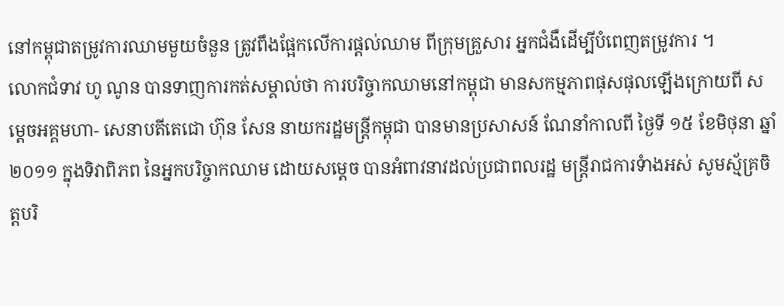នៅកម្ពុជាតម្រូវការឈាមមួយចំនួន ត្រូវពឹងផ្អែកលើការផ្តល់ឈាម ពីក្រុមគ្រួសារ អ្នកជំងឺដើម្បីបំពេញតម្រូវការ ។
លោកជំទាវ ហូ ណូន បានទាញការកត់សម្គាល់ថា ការបរិច្ចាកឈាមនៅកម្ពុជា មានសកម្មភាពផុសផុលឡើងក្រោយពី សម្តេចអគ្គមហា- សេនាបតីតេជោ ហ៊ុន សែន នាយករដ្ឋមន្រ្តីកម្ពុជា បានមានប្រសាសន៍ ណែនាំកាលពី ថ្ងៃទី ១៥ ខែមិថុនា ឆ្នាំ២០១១ ក្នុងទិវាពិភព នៃអ្នកបរិច្ចាកឈាម ដោយសម្តេច បានអំពាវនាវដល់ប្រជាពលរដ្ឋ មន្រ្តីរាជការទំាងអស់ សូមស្ម័គ្រចិត្តបរិ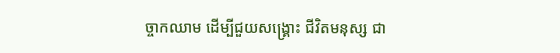ច្ចាកឈាម ដើម្បីជួយសង្រ្គោះ ជីវិតមនុស្ស ជា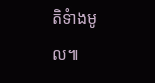តិទំាងមូល៕